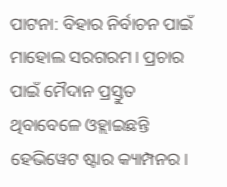ପାଟନା: ବିହାର ନିର୍ବାଚନ ପାଇଁ ମାହୋଲ ସରଗରମ। ପ୍ରଚାର ପାଇଁ ମୈଦାନ ପ୍ରସ୍ତୁତ ଥିବାବେଳେ ଓହ୍ଲାଇଛନ୍ତି ହେଭିୱେଟ ଷ୍ଟାର କ୍ୟାମ୍ପନର।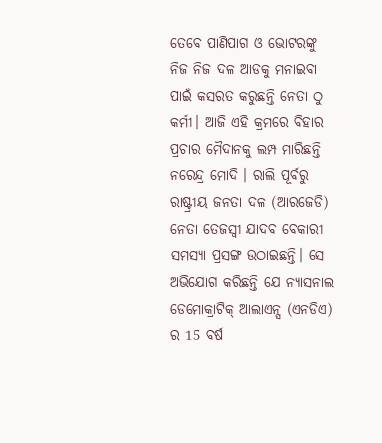ତେବେ ପାଣିପାଗ ଓ ଭୋଟରଙ୍କୁ ନିଜ ନିଜ ଦଳ ଆଡକୁ ମନାଇବା ପାଇଁ କସରତ କରୁଛନ୍ତି ନେତା ଠୁ କର୍ମୀ। ଆଜି ଏହି କ୍ରମରେ ବିହାର ପ୍ରଚାର ମୈଦାନକୁ ଲମ୍ପ ମାରିଛନ୍ତି ନରେନ୍ଦ୍ର ମୋଦି । ରାଲି ପୂର୍ବରୁ ରାଷ୍ଟ୍ରୀୟ ଜନତା ଦଳ (ଆରଜେଡି) ନେତା ତେଜସ୍ୱୀ ଯାଦବ ବେକାରୀ ସମସ୍ୟା ପ୍ରସଙ୍ଗ ଉଠାଇଛନ୍ତି। ସେ ଅଭିଯୋଗ କରିଛନ୍ତି ଯେ ନ୍ୟାସନାଲ ଡେମୋକ୍ରାଟିକ୍ ଆଲାଏନ୍ସ (ଏନଡିଏ) ର 15 ବର୍ଷ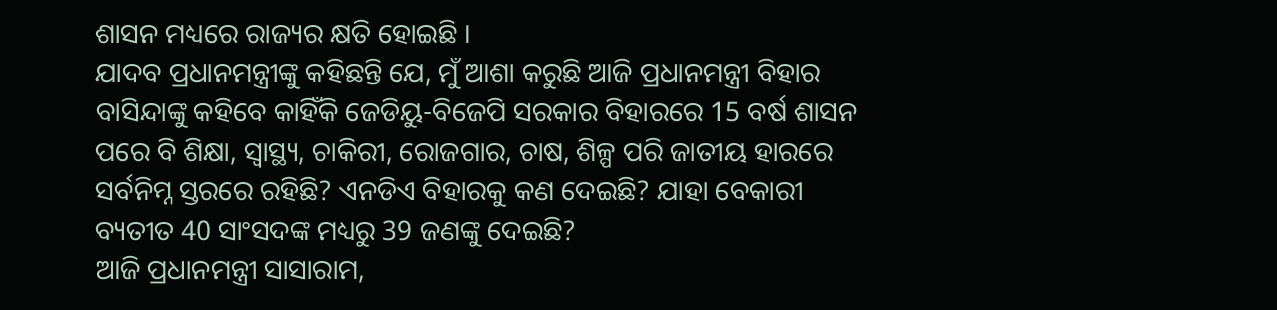ଶାସନ ମଧ୍ୟରେ ରାଜ୍ୟର କ୍ଷତି ହୋଇଛି ।
ଯାଦବ ପ୍ରଧାନମନ୍ତ୍ରୀଙ୍କୁ କହିଛନ୍ତି ଯେ, ମୁଁ ଆଶା କରୁଛି ଆଜି ପ୍ରଧାନମନ୍ତ୍ରୀ ବିହାର ବାସିନ୍ଦାଙ୍କୁ କହିବେ କାହିଁକି ଜେଡିୟୁ-ବିଜେପି ସରକାର ବିହାରରେ 15 ବର୍ଷ ଶାସନ ପରେ ବି ଶିକ୍ଷା, ସ୍ୱାସ୍ଥ୍ୟ, ଚାକିରୀ, ରୋଜଗାର, ଚାଷ, ଶିଳ୍ପ ପରି ଜାତୀୟ ହାରରେ ସର୍ବନିମ୍ନ ସ୍ତରରେ ରହିଛି? ଏନଡିଏ ବିହାରକୁ କଣ ଦେଇଛି? ଯାହା ବେକାରୀ ବ୍ୟତୀତ 40 ସାଂସଦଙ୍କ ମଧ୍ୟରୁ 39 ଜଣଙ୍କୁ ଦେଇଛି?
ଆଜି ପ୍ରଧାନମନ୍ତ୍ରୀ ସାସାରାମ,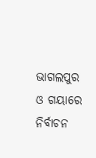ଭାଗଲପୁର ଓ ଗୟାରେ ନିର୍ବାଚନ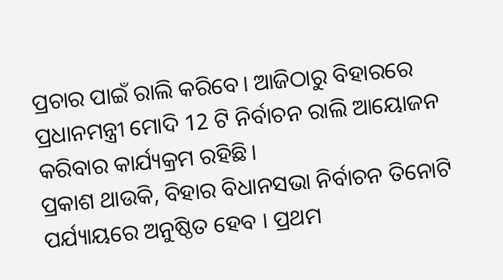ପ୍ରଚାର ପାଇଁ ରାଲି କରିବେ। ଆଜିଠାରୁ ବିହାରରେ ପ୍ରଧାନମନ୍ତ୍ରୀ ମୋଦି 12 ଟି ନିର୍ବାଚନ ରାଲି ଆୟୋଜନ କରିବାର କାର୍ଯ୍ୟକ୍ରମ ରହିଛି।
ପ୍ରକାଶ ଥାଉକି, ବିହାର ବିଧାନସଭା ନିର୍ବାଚନ ତିନୋଟି ପର୍ଯ୍ୟାୟରେ ଅନୁଷ୍ଠିତ ହେବ । ପ୍ରଥମ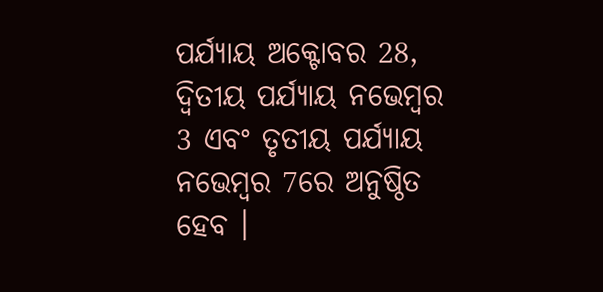ପର୍ଯ୍ୟାୟ ଅକ୍ଟୋବର 28, ଦ୍ବିତୀୟ ପର୍ଯ୍ୟାୟ ନଭେମ୍ବର 3 ଏବଂ ତୃତୀୟ ପର୍ଯ୍ୟାୟ ନଭେମ୍ବର 7ରେ ଅନୁଷ୍ଠିତ ହେବ ।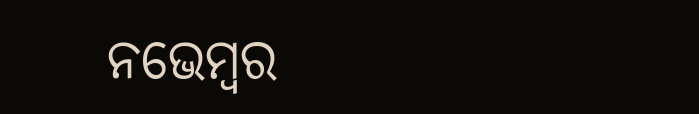ନଭେମ୍ବର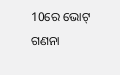10ରେ ଭୋଟ୍ ଗଣନା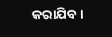କରାଯିବ ।